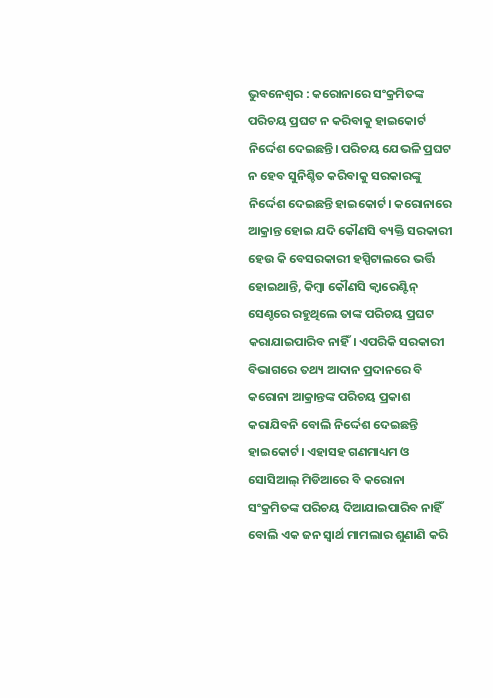ଭୁବନେଶ୍ବର : କରୋନାରେ ସଂକ୍ରମିତଙ୍କ ପରିଚୟ ପ୍ରଘଟ ନ କରିବାକୁ ହାଇକୋର୍ଟ ନିର୍ଦ୍ଦେଶ ଦେଇଛନ୍ତି। ପରିଚୟ ଯେଭଳି ପ୍ରଘଟ ନ ହେବ ସୁନିଶ୍ଚିତ କରିବାକୁ ସରକାରଙ୍କୁ ନିର୍ଦ୍ଦେଶ ଦେଇଛନ୍ତି ହାଇକୋର୍ଟ। କରୋନାରେ ଆକ୍ରାନ୍ତ ହୋଇ ଯଦି କୌଣସି ବ୍ୟକ୍ତି ସରକାରୀ ହେଉ କି ବେସରକାରୀ ହସ୍ପିଟାଲରେ ଭର୍ତ୍ତି ହୋଇଥାନ୍ତି, କିମ୍ବା କୌଣସି କ୍ୱାରେଣ୍ଟିନ୍ ସେଣ୍ଚରେ ରହୁଥିଲେ ତାଙ୍କ ପରିଚୟ ପ୍ରଘଟ କରାଯାଇପାରିବ ନାହିଁ। ଏପରିକି ସରକାରୀ ବିଭାଗରେ ତଥ୍ୟ ଆଦାନ ପ୍ରଦାନରେ ବି କରୋନା ଆକ୍ରାନ୍ତଙ୍କ ପରିଚୟ ପ୍ରକାଶ କରାଯିବନି ବୋଲି ନିର୍ଦ୍ଦେଶ ଦେଇଛନ୍ତି ହାଇକୋର୍ଟ। ଏହାସହ ଗଣମାଧ୍ୟମ ଓ ସୋସିଆଲ୍ ମିଡିଆରେ ବି କରୋନା ସଂକ୍ରମିତଙ୍କ ପରିଚୟ ଦିଆଯାଇପାରିବ ନାହିଁ ବୋଲି ଏକ ଜନ ସ୍ୱାର୍ଥ ମାମଲାର ଶୁଣାଣି କରି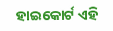ହାଇକୋର୍ଟ ଏହି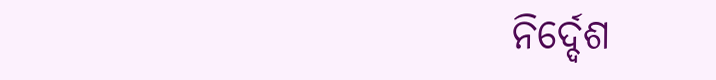ନିର୍ଦ୍ଦେଶ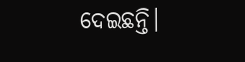ଦେଇଛନ୍ତି।